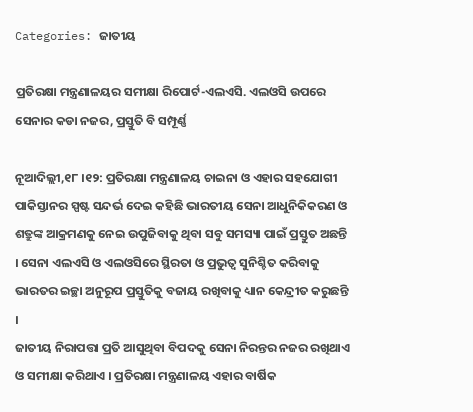Categories: ଜାତୀୟ

ପ୍ରତିରକ୍ଷା ମନ୍ତ୍ରଣାଳୟର ସମୀକ୍ଷା ରିପୋର୍ଟ-ଏଲଏସି. ଏଲଓସି ଉପରେ ସେନାର କଡା ନଜର, ପ୍ରସ୍ତୁତି ବି ସମ୍ପୂର୍ଣ୍ଣ

ନୂଆଦିଲ୍ଲୀ,୧୮ ।୧୨: ପ୍ରତିରକ୍ଷା ମନ୍ତ୍ରଣାଳୟ ଚାଇନା ଓ ଏହାର ସହଯୋଗୀ ପାକିସ୍ତାନର ସ୍ପଷ୍ଟ ସନ୍ଦର୍ଭ ଦେଇ କହିଛି ଭାରତୀୟ ସେନା ଆଧୁନିକିକରଣ ଓ ଶତ୍ରୁଙ୍କ ଆକ୍ରମଣକୁ ନେଇ ଉପୁଜିବାକୁ ଥିବା ସବୁ ସମସ୍ୟା ପାଇଁ ପ୍ରସ୍ତୁତ ଅଛନ୍ତି । ସେନା ଏଲଏସି ଓ ଏଲଓସିରେ ସ୍ଥିରତା ଓ ପ୍ରଭୁତ୍ୱ ସୁନିଶ୍ଚିତ କରିବାକୁ ଭାରତର ଇଚ୍ଛା ଅନୁରୂପ ପ୍ରସ୍ତୁତିକୁ ବଜାୟ ରଖିବାକୁ ଧ୍ୟାନ କେନ୍ଦ୍ରୀତ କରୁଛନ୍ତି ।
ଜାତୀୟ ନିରାପତ୍ତା ପ୍ରତି ଆସୁଥିବା ବିପଦକୁ ସେନା ନିରନ୍ତର ନଜର ରଖିଥାଏ ଓ ସମୀକ୍ଷା କରିଥାଏ । ପ୍ରତିରକ୍ଷା ମନ୍ତ୍ରଣାଳୟ ଏହାର ବାର୍ଷିକ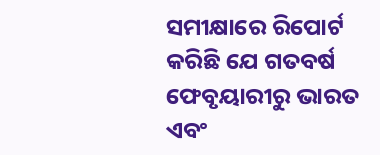ସମୀକ୍ଷାରେ ରିପୋର୍ଟ କରିଛି ଯେ ଗତବର୍ଷ ଫେବୃୟାରୀରୁ ଭାରତ ଏବଂ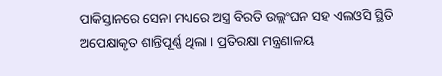ପାକିସ୍ତାନରେ ସେନା ମଧ୍ୟରେ ଅସ୍ତ୍ର ବିରତି ଉଲ୍ଲଂଘନ ସହ ଏଲଓସି ସ୍ଥିତି ଅପେକ୍ଷାକୃତ ଶାନ୍ତିପୂର୍ଣ୍ଣ ଥିଲା । ପ୍ରତିରକ୍ଷା ମନ୍ତ୍ରଣାଳୟ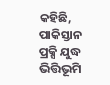କହିଛି, ପାକିସ୍ତାନ ପ୍ରକ୍ସି ଯୁଦ୍ଧ ଭିତ୍ତିଭୂମି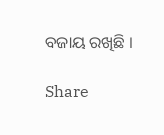ବଜାୟ ରଖିଛି ।

Share